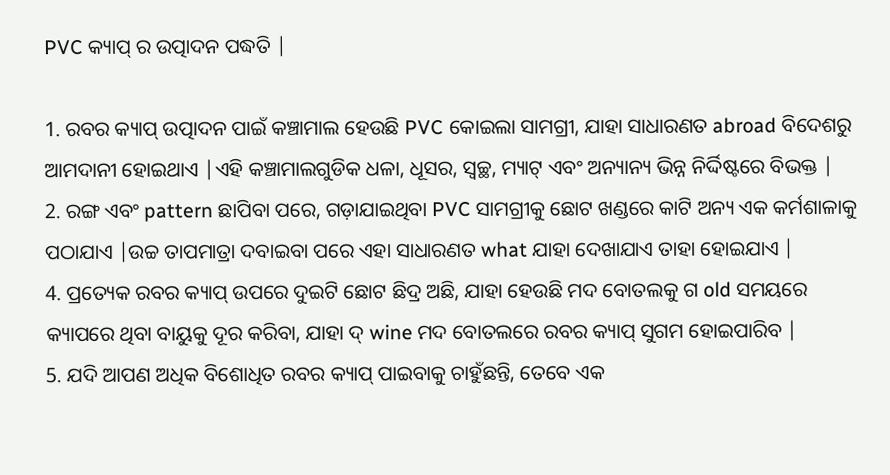PVC କ୍ୟାପ୍ ର ଉତ୍ପାଦନ ପଦ୍ଧତି |

1. ରବର କ୍ୟାପ୍ ଉତ୍ପାଦନ ପାଇଁ କଞ୍ଚାମାଲ ହେଉଛି PVC କୋଇଲା ସାମଗ୍ରୀ, ଯାହା ସାଧାରଣତ abroad ବିଦେଶରୁ ଆମଦାନୀ ହୋଇଥାଏ |ଏହି କଞ୍ଚାମାଲଗୁଡିକ ଧଳା, ଧୂସର, ସ୍ୱଚ୍ଛ, ମ୍ୟାଟ୍ ଏବଂ ଅନ୍ୟାନ୍ୟ ଭିନ୍ନ ନିର୍ଦ୍ଦିଷ୍ଟରେ ବିଭକ୍ତ |
2. ରଙ୍ଗ ଏବଂ pattern ଛାପିବା ପରେ, ଗଡ଼ାଯାଇଥିବା PVC ସାମଗ୍ରୀକୁ ଛୋଟ ଖଣ୍ଡରେ କାଟି ଅନ୍ୟ ଏକ କର୍ମଶାଳାକୁ ପଠାଯାଏ |ଉଚ୍ଚ ତାପମାତ୍ରା ଦବାଇବା ପରେ ଏହା ସାଧାରଣତ what ଯାହା ଦେଖାଯାଏ ତାହା ହୋଇଯାଏ |
4. ପ୍ରତ୍ୟେକ ରବର କ୍ୟାପ୍ ଉପରେ ଦୁଇଟି ଛୋଟ ଛିଦ୍ର ଅଛି, ଯାହା ହେଉଛି ମଦ ବୋତଲକୁ ଗ old ସମୟରେ କ୍ୟାପରେ ଥିବା ବାୟୁକୁ ଦୂର କରିବା, ଯାହା ଦ୍ wine ମଦ ବୋତଲରେ ରବର କ୍ୟାପ୍ ସୁଗମ ହୋଇପାରିବ |
5. ଯଦି ଆପଣ ଅଧିକ ବିଶୋଧିତ ରବର କ୍ୟାପ୍ ପାଇବାକୁ ଚାହୁଁଛନ୍ତି, ତେବେ ଏକ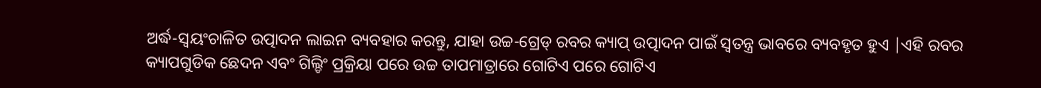ଅର୍ଦ୍ଧ-ସ୍ୱୟଂଚାଳିତ ଉତ୍ପାଦନ ଲାଇନ ବ୍ୟବହାର କରନ୍ତୁ, ଯାହା ଉଚ୍ଚ-ଗ୍ରେଡ୍ ରବର କ୍ୟାପ୍ ଉତ୍ପାଦନ ପାଇଁ ସ୍ୱତନ୍ତ୍ର ଭାବରେ ବ୍ୟବହୃତ ହୁଏ |ଏହି ରବର କ୍ୟାପଗୁଡିକ ଛେଦନ ଏବଂ ଗିଲ୍ଡିଂ ପ୍ରକ୍ରିୟା ପରେ ଉଚ୍ଚ ତାପମାତ୍ରାରେ ଗୋଟିଏ ପରେ ଗୋଟିଏ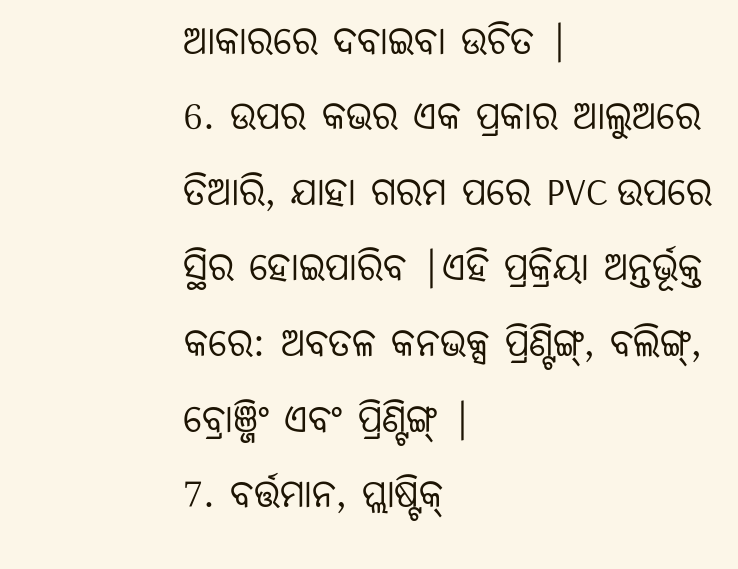ଆକାରରେ ଦବାଇବା ଉଚିତ |
6. ଉପର କଭର ଏକ ପ୍ରକାର ଆଲୁଅରେ ତିଆରି, ଯାହା ଗରମ ପରେ PVC ଉପରେ ସ୍ଥିର ହୋଇପାରିବ |ଏହି ପ୍ରକ୍ରିୟା ଅନ୍ତର୍ଭୂକ୍ତ କରେ: ଅବତଳ କନଭକ୍ସ ପ୍ରିଣ୍ଟିଙ୍ଗ୍, ବଲିଙ୍ଗ୍, ବ୍ରୋଞ୍ଜିଂ ଏବଂ ପ୍ରିଣ୍ଟିଙ୍ଗ୍ |
7. ବର୍ତ୍ତମାନ, ପ୍ଲାଷ୍ଟିକ୍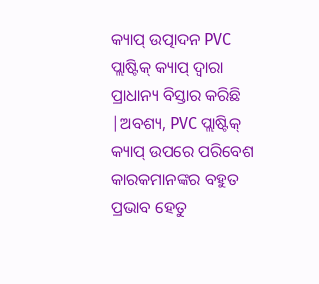କ୍ୟାପ୍ ଉତ୍ପାଦନ PVC ପ୍ଲାଷ୍ଟିକ୍ କ୍ୟାପ୍ ଦ୍ୱାରା ପ୍ରାଧାନ୍ୟ ବିସ୍ତାର କରିଛି |ଅବଶ୍ୟ, PVC ପ୍ଲାଷ୍ଟିକ୍ କ୍ୟାପ୍ ଉପରେ ପରିବେଶ କାରକମାନଙ୍କର ବହୁତ ପ୍ରଭାବ ହେତୁ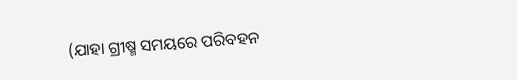(ଯାହା ଗ୍ରୀଷ୍ମ ସମୟରେ ପରିବହନ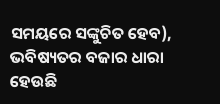ସମୟରେ ସଙ୍କୁଚିତ ହେବ), ଭବିଷ୍ୟତର ବଜାର ଧାରା ହେଉଛି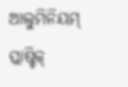ଆଲୁମିନିୟମ୍ ପ୍ଲାଷ୍ଟିକ୍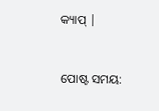କ୍ୟାପ୍ |


ପୋଷ୍ଟ ସମୟ: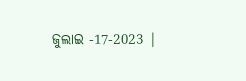ଜୁଲାଇ -17-2023 |